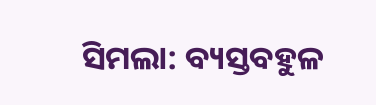ସିମଲା: ବ୍ୟସ୍ତବହୁଳ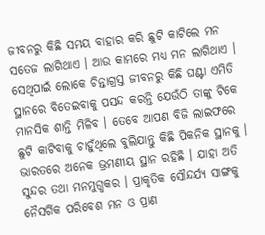ଜୀବନରୁ କିଛି ସମୟ ବାହାର କରି ଛୁଟି କାଟିଲେ ମନ ସତେଜ ଲାଗିଥାଏ । ଆଉ କାମରେ ମଧ୍ୟ ମନ ଲାଗିଥାଏ । ସେଥିପାଇଁ ଲୋକେ ଚିନ୍ତାଗ୍ରସ୍ତ ଜୀବନରୁ କିଛି ଘଣ୍ଟା ଏମିତି ସ୍ଥାନରେ ବିତେଇବାକୁ ପସନ୍ଦ କରନ୍ତି ଯେଉଁଠି ତାଙ୍କୁ ଟିକେ ମାନସିକ ଶାନ୍ତି ମିଳିବ । ତେବେ ଆପଣ ବିଜି ଲାଇଫରେ ଛୁଟି କାଟିବାକୁ ଚାହୁଁଥିଲେ ବୁଲିଯାନ୍ତୁ କିଛି ପିକନିକ ସ୍ଥାନକୁ ।
ଭାରତରେ ଅନେକ ଭ୍ରମଣୀୟ ସ୍ଥାନ ରହିଛି । ଯାହା ଅତି ସୁନ୍ଦର ତଥା ମନମୁଗ୍ଧକର । ପ୍ରାକୃତିକ ସୌନ୍ଦର୍ଯ୍ୟ ସାଙ୍ଗକୁ ନୈସର୍ଗିକ ପରିବେଶ ମନ ଓ ପ୍ରାଣ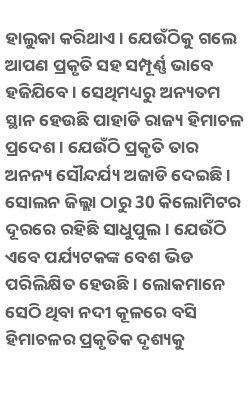ହାଲୁକା କରିଥାଏ । ଯେଉଁଠିକୁ ଗଲେ ଆପଣ ପ୍ରକୃତି ସହ ସମ୍ପୂର୍ଣ୍ଣ ଭାବେ ହଜିଯିବେ । ସେଥିମଧ୍ୟରୁ ଅନ୍ୟତମ ସ୍ଥାନ ହେଉଛି ପାହାଡି ରାଜ୍ୟ ହିମାଚଳ ପ୍ରଦେଶ । ଯେଉଁଠି ପ୍ରକୃତି ତାର ଅନନ୍ୟ ସୌନ୍ଦର୍ଯ୍ୟ ଅଜାଡି ଦେଇଛି । ସୋଲନ ଜିଲ୍ଲା ଠାରୁ 30 କିଲୋମିଟର ଦୂରରେ ରହିଛି ସାଧୁପୁଲ । ଯେଉଁଠି ଏବେ ପର୍ଯ୍ୟଟକଙ୍କ ବେଶ ଭିଡ ପରିଲିକ୍ଷିତ ହେଉଛି । ଲୋକମାନେ ସେଠି ଥିବା ନଦୀ କୂଳରେ ବସି ହିମାଚଳର ପ୍ରକୃତିକ ଦୃଶ୍ୟକୁ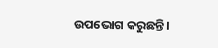ଉପଭୋଗ କରୁଛନ୍ତି ।